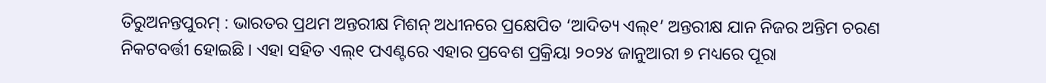ତିରୁଅନନ୍ତପୁରମ୍ : ଭାରତର ପ୍ରଥମ ଅନ୍ତରୀକ୍ଷ ମିଶନ୍ ଅଧୀନରେ ପ୍ରକ୍ଷେପିତ ‘ଆଦିତ୍ୟ ଏଲ୍୧’ ଅନ୍ତରୀକ୍ଷ ଯାନ ନିଜର ଅନ୍ତିମ ଚରଣ ନିକଟବର୍ତ୍ତୀ ହୋଇଛି । ଏହା ସହିତ ଏଲ୍୧ ପଏଣ୍ଟରେ ଏହାର ପ୍ରବେଶ ପ୍ରକ୍ରିୟା ୨୦୨୪ ଜାନୁଆରୀ ୭ ମଧ୍ୟରେ ପୂରା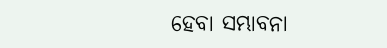ହେବା ସମ୍ଭାବନା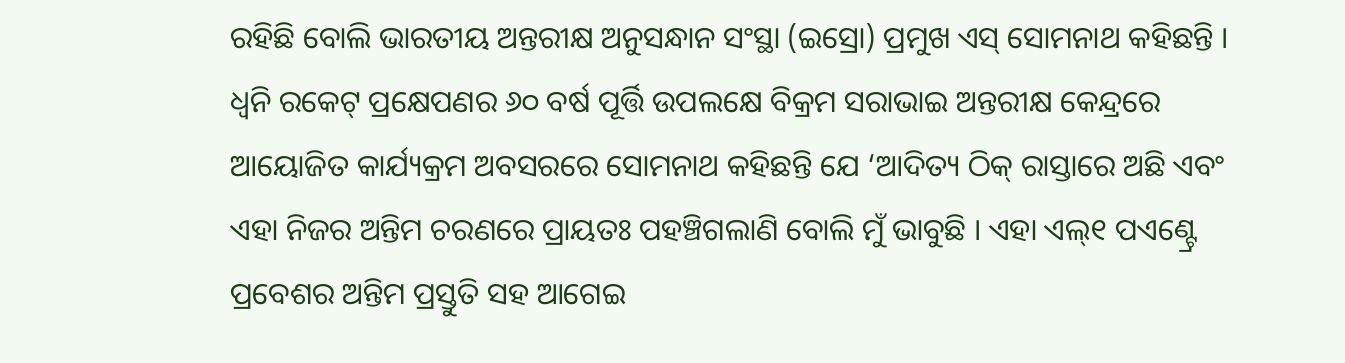ରହିଛି ବୋଲି ଭାରତୀୟ ଅନ୍ତରୀକ୍ଷ ଅନୁସନ୍ଧାନ ସଂସ୍ଥା (ଇସ୍ରୋ) ପ୍ରମୁଖ ଏସ୍ ସୋମନାଥ କହିଛନ୍ତି । ଧ୍ୱନି ରକେଟ୍ ପ୍ରକ୍ଷେପଣର ୬୦ ବର୍ଷ ପୂର୍ତ୍ତି ଉପଲକ୍ଷେ ବିକ୍ରମ ସରାଭାଇ ଅନ୍ତରୀକ୍ଷ କେନ୍ଦ୍ରରେ ଆୟୋଜିତ କାର୍ଯ୍ୟକ୍ରମ ଅବସରରେ ସୋମନାଥ କହିଛନ୍ତି ଯେ ‘ଆଦିତ୍ୟ ଠିକ୍ ରାସ୍ତାରେ ଅଛି ଏବଂ ଏହା ନିଜର ଅନ୍ତିମ ଚରଣରେ ପ୍ରାୟତଃ ପହଞ୍ଚିଗଲାଣି ବୋଲି ମୁଁ ଭାବୁଛି । ଏହା ଏଲ୍୧ ପଏଣ୍ଟ୍ରେ ପ୍ରବେଶର ଅନ୍ତିମ ପ୍ରସ୍ତୁତି ସହ ଆଗେଇ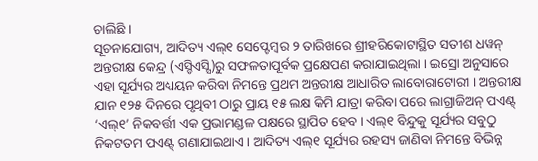ଚାଲିଛି ।
ସୂଚନାଯୋଗ୍ୟ, ଆଦିତ୍ୟ ଏଲ୍୧ ସେପ୍ଟେମ୍ବର ୨ ତାରିଖରେ ଶ୍ରୀହରିକୋଟାସ୍ଥିତ ସତୀଶ ଧୱନ୍ ଅନ୍ତରୀକ୍ଷ କେନ୍ଦ୍ର (ଏସ୍ଡିଏସ୍ସି)ରୁ ସଫଳତାପୂର୍ବକ ପ୍ରକ୍ଷେପଣ କରାଯାଇଥିଲା । ଇସ୍ରୋ ଅନୁସାରେ ଏହା ସୂର୍ଯ୍ୟର ଅଧ୍ୟୟନ କରିବା ନିମନ୍ତେ ପ୍ରଥମ ଅନ୍ତରୀକ୍ଷ ଆଧାରିତ ଲାବୋରାଟୋରୀ । ଅନ୍ତରୀକ୍ଷ ଯାନ ୧୨୫ ଦିନରେ ପୃଥିବୀ ଠାରୁ ପ୍ରାୟ ୧୫ ଲକ୍ଷ କିମି ଯାତ୍ରା କରିବା ପରେ ଲାଗ୍ରାଜିଅନ୍ ପଏଣ୍ଟ୍ ‘ଏଲ୍୧’ ନିକବର୍ତ୍ତୀ ଏକ ପ୍ରଭାମଣ୍ଡଳ ପକ୍ଷରେ ସ୍ଥାପିତ ହେବ । ଏଲ୍୧ ବିନ୍ଦୁକୁ ସୂର୍ଯ୍ୟର ସବୁଠୁ ନିକଟତମ ପଏଣ୍ଟ୍ ଗଣାଯାଇଥାଏ । ଆଦିତ୍ୟ ଏଲ୍୧ ସୂର୍ଯ୍ୟର ରହସ୍ୟ ଜାଣିବା ନିମନ୍ତେ ବିଭିନ୍ନ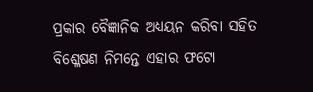ପ୍ରକାର ବୈଜ୍ଞାନିକ ଅଧ୍ୟୟନ କରିବା ସହିତ ବିଶ୍ଳେଷଣ ନିମନ୍ତେ ଏହାର ଫଟୋ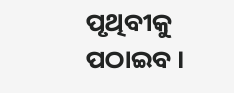ପୃଥିବୀକୁ ପଠାଇବ ।